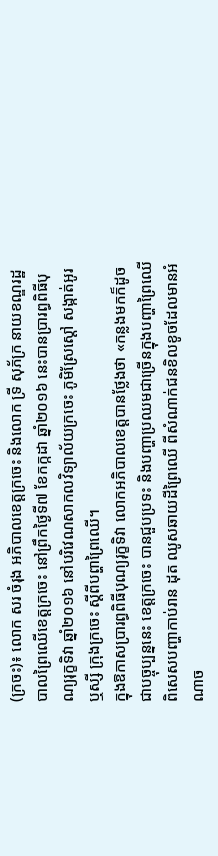(ក្រចះ)៖ លោក សរ ចំរុង អភិបាលខេត្តក្រចេះ និងលោក ទ្រី សុភ័ក្រ នាយខណ្ឌរដ្ឋបាលព្រៃឈើខេត្តក្រចេះ នៅព្រឹកថ្ងៃទី៧ ខែកក្កដា ឆ្នាំ២០១៦ នេះបានប្រារព្ធពិធីបុណ្យរុក្ខទិវា ឆ្នាំ២០១៦ នៅបរិវេណសាកលវិទ្យាល័យក្រចេះ ភូមិស្រែស្ដៅ សង្កាត់អូរឬស្សី ក្រុងក្រចេះ ស្ដីពីបព្ហាព្រៃឈើ។
ក្នុងឱកាសប្រារព្ធពិធីបុណ្យរុក្ខទិវា លោកអភិបាលខេត្តបានថ្លែងថា «កន្លងមកក៏ដូចជាបច្ចុប្បន្ននេះ ខេត្តក្រចេះ បានជួបប្រទះ និងបញ្ហាប្រឈមជាច្រើនក្នុងបញ្ហាព្រៃឈើ ពិសេសបញ្ហាកាប់រាន ដុត ឈូសឆាយដីព្រៃឈើ ពីសំណាក់ជនខិលខូចដែលមានអំណាច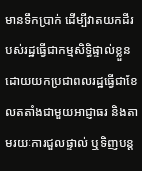មានទឹកប្រាក់ ដើម្បីវាតយកដីរបស់រដ្ឋធ្វើជាកម្មសិទ្ធិផ្ទាល់ខ្លួន ដោយយកប្រជាពលរដ្ឋធ្វើជាខែលតតាំងជាមួយអាជ្ញាធរ និងតាមរយៈការជួលផ្ទាល់ ឬទិញបន្ត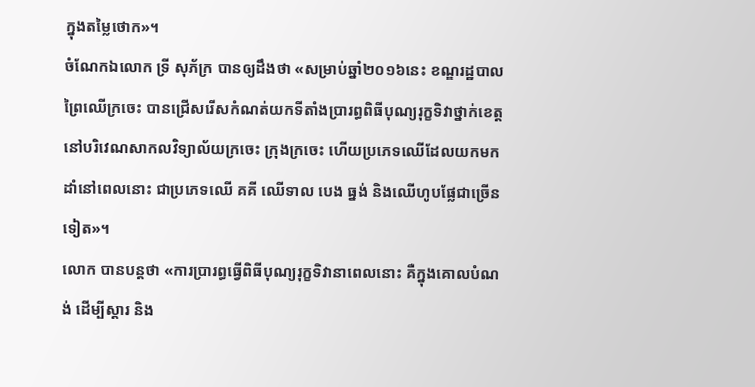ក្នុងតម្លៃថោក»។
ចំណែកឯលោក ទ្រី សុភ័ក្រ បានឲ្យដឹងថា «សម្រាប់ឆ្នាំ២០១៦នេះ ខណ្ឌរដ្ឋបាលព្រៃឈើក្រចេះ បានជ្រើសរើសកំណត់យកទីតាំងប្រារព្ធពិធីបុណ្យរុក្ខទិវាថ្នាក់ខេត្ត នៅបរិវេណសាកលវិទ្យាល័យក្រចេះ ក្រុងក្រចេះ ហើយប្រភេទឈើដែលយកមកដាំនៅពេលនោះ ជាប្រភេទឈើ គគី ឈើទាល បេង ធ្នង់ និងឈើហូបផ្លែជាច្រើនទៀត»។
លោក បានបន្តថា «ការប្រារព្ធធ្វើពិធីបុណ្យរុក្ខទិវានាពេលនោះ គឺក្នុងគោលបំណង់ ដើម្បីស្ដារ និង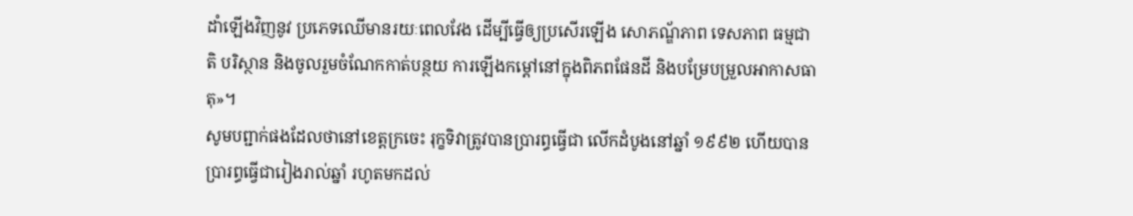ដាំឡើងវិញនូវ ប្រភេទឈើមានរយៈពេលវែង ដើម្បីធ្វើឲ្យប្រសើរឡើង សោភណ្ឌ័ភាព ទេសភាព ធម្មជាតិ បរិស្ថាន និងចូលរួមចំណែកកាត់បន្ថយ ការឡើងកម្ដៅនៅក្នុងពិភពផែនដី និងបម្រែបម្រួលអាកាសធាតុ»។
សូមបព្ជាក់ផងដែលថានៅខេត្តក្រចេះ រុក្ខទិវាត្រូវបានប្រារព្ធធ្វើជា លើកដំបូងនៅឆ្នាំ ១៩៩២ ហើយបានប្រារព្ធធ្វើជារៀងរាល់ឆ្នាំ រហូតមកដល់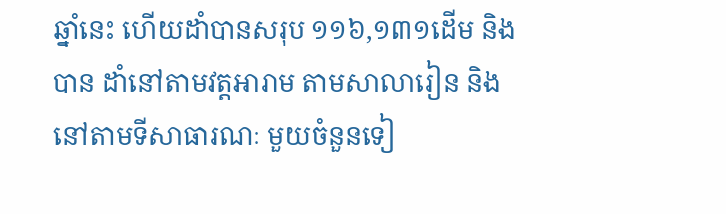ឆ្នាំនេះ ហើយដាំបានសរុប ១១៦,១៣១ដើម និងបាន ដាំនៅតាមវត្តអារាម តាមសាលារៀន និងនៅតាមទីសាធារណៈ មួយចំនួនទៀ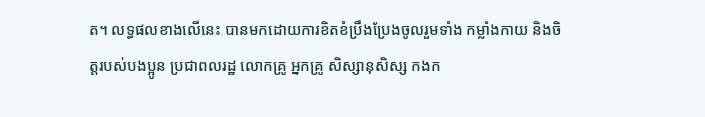ត។ លទ្ធផលខាងលើនេះ បានមកដោយការខិតខំប្រឹងប្រែងចូលរួមទាំង កម្លាំងកាយ និងចិត្តរបស់បងប្អូន ប្រជាពលរដ្ឋ លោកគ្រូ អ្នកគ្រូ សិស្សានុសិស្ស កងក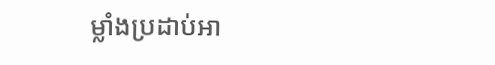ម្លាំងប្រដាប់អា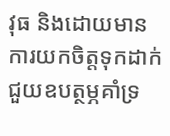វុធ និងដោយមានការយកចិត្តទុកដាក់ជួយឧបត្ថម្ភគាំទ្រ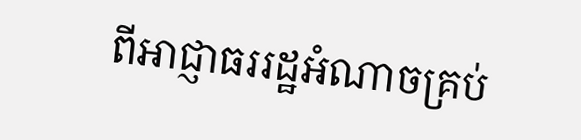ពីអាជ្ញាធររដ្ឋអំណាចគ្រប់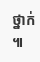ថ្នាក់ ៕